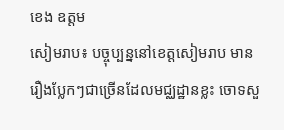ខេង ឧត្តម
សៀមរាប៖ បច្ចុប្បន្ននៅខេត្តសៀមរាប មានរឿងប្លែកៗជាច្រើនដែលមជ្ឈដ្ឋានខ្លះ ចោទសួ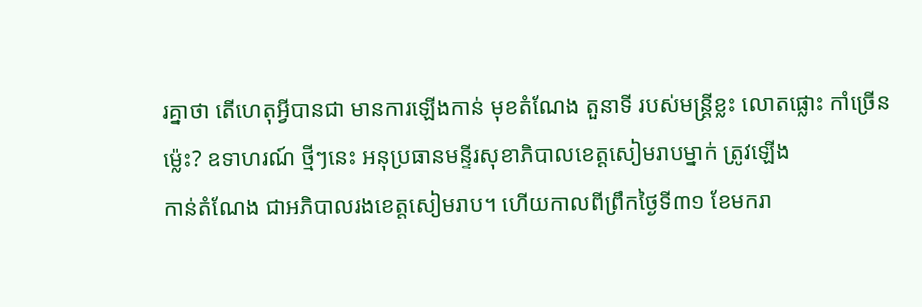រគ្នាថា តើហេតុអ្វីបានជា មានការឡើងកាន់ មុខតំណែង តួនាទី របស់មន្ត្រីខ្លះ លោតផ្លោះ កាំច្រើនម៉្លេះ? ឧទាហរណ៍ ថ្មីៗនេះ អនុប្រធានមន្ទីរសុខាភិបាលខេត្តសៀមរាបម្នាក់ ត្រូវឡើង
កាន់តំណែង ជាអភិបាលរងខេត្តសៀមរាប។ ហើយកាលពីព្រឹកថ្ងៃទី៣១ ខែមករា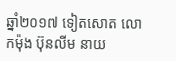ឆ្នាំ២០១៧ ទៀតសោត លោកម៉ុង ប៊ុនលីម នាយ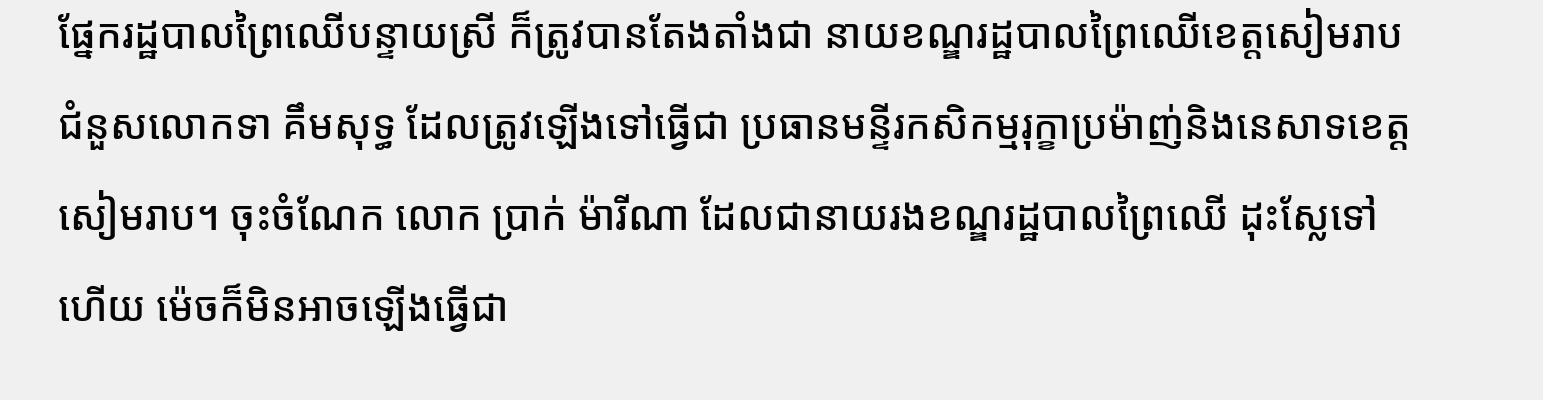ផ្នែករដ្ឋបាលព្រៃឈើបន្ទាយស្រី ក៏ត្រូវបានតែងតាំងជា នាយខណ្ឌរដ្ឋបាលព្រៃឈើខេត្តសៀមរាប ជំនួសលោកទា គឹមសុទ្ធ ដែលត្រូវឡើងទៅធ្វើជា ប្រធានមន្ទីរកសិកម្មរុក្ខាប្រម៉ាញ់និងនេសាទខេត្តសៀមរាប។ ចុះចំណែក លោក ប្រាក់ ម៉ារីណា ដែលជានាយរងខណ្ឌរដ្ឋបាលព្រៃឈើ ដុះស្លែទៅហើយ ម៉េចក៏មិនអាចឡើងធ្វើជា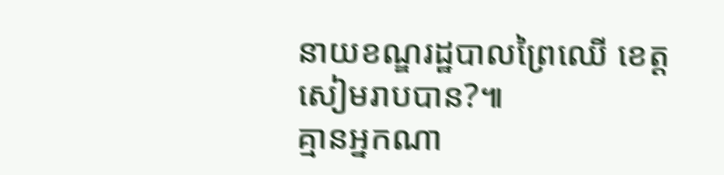នាយខណ្ឌរដ្ឋបាលព្រៃឈើ ខេត្តសៀមរាបបាន?៕
គ្មានអ្នកណា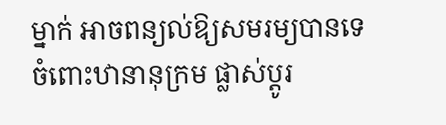ម្នាក់ អាចពន្យល់ឱ្យសមរម្យបានទេ ចំពោះឋានានុក្រម ផ្លាស់ប្ដូរ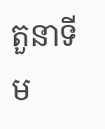តួនាទី ម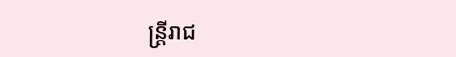ន្ត្រីរាជ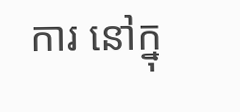ការ នៅក្នុ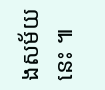ងសម័យនេះ ៕